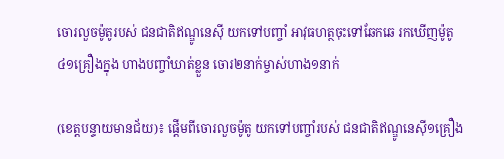ចោរលួចម៉ូតូរបស់ ជនជាតិឥណ្ឌូនេស៊ី យកទៅបញ្ចាំ អាវុធហត្ថចុះទៅឆែកឆេ រកឃើញម៉ូតូ៤១គ្រឿងក្នុង ហាងបញ្ចាំឃាត់ខ្លួន ចោរ២នាក់ម្ចាស់ហាង១នាក់

(ខេត្តបន្ទាយមានជ័យ)៖ ផ្តើមពីចោរលួចម៉ូតូ យកទៅបញ្ចាំរបស់ ជនជាតិឥណ្ឌូនេស៊ី១គ្រឿង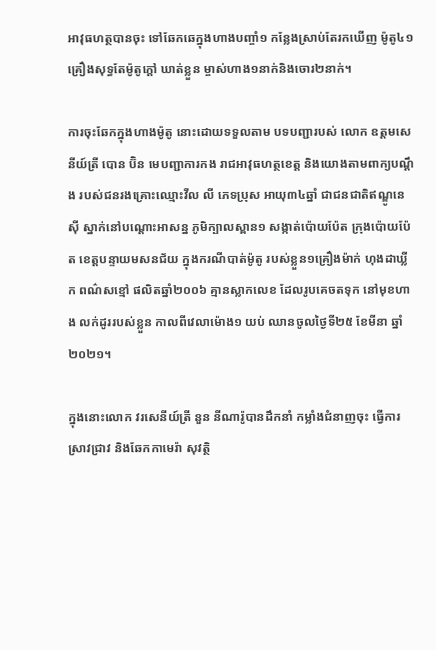អាវុធហត្ថបានចុះ ទៅឆែកឆេក្នុងហាងបញ្ចាំ១ កន្លែងស្រាប់តែរកឃើញ ម៉ូតូ៤១គ្រឿងសុទ្ធតែម៉ូតូក្តៅ ឃាត់ខ្លួន ម្ចាស់ហាង១នាក់និងចោរ២នាក់។

ការចុះឆែកក្នុងហាងម៉ូតូ នោះដោយទទួលតាម បទបញ្ជារបស់ លោក ឧត្តមសេនីយ៍ត្រី បោន ប៊ិន មេបញ្ជាការកង រាជអាវុធហត្ថខេត្ត និងយោងតាមពាក្យបណ្ដឹង របស់ជនរងគ្រោះឈ្មោះវីល លី ភេទប្រុស អាយុ៣៤ឆ្នាំ ជាជនជាតិឥណ្ឌូនេស៊ី ស្នាក់នៅបណ្ដោះអាសន្ន ភូមិក្បាលស្ពាន១ សង្កាត់ប៉ោយប៉ែត ក្រុងប៉ោយប៉ែត ខេត្តបន្ទាយមសនជ័យ ក្នុងករណីបាត់ម៉ូតូ របស់ខ្លួន១គ្រឿងម៉ាក់ ហុងដាឃ្លីក ពណ៌សខ្មៅ ផលិតឆ្នាំ២០០៦ គ្មានស្លាកលេខ ដែលរូបគេចតទុក នៅមុខហាង លក់ដូររបស់ខ្លួន កាលពីវេលាម៉ោង១ យប់ ឈានចូលថ្ងៃទី២៥ ខែមីនា ឆ្នាំ២០២១។

ក្នុងនោះលោក វរសេនីយ៍ត្រី នួន នីណារ៉ូបានដឹកនាំ កម្លាំងជំនាញចុះ ធ្វើការស្រាវជ្រាវ និងឆែកកាមេរ៉ា សុវត្ថិ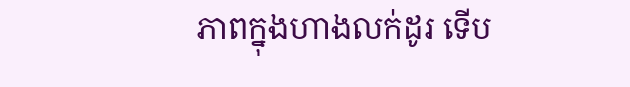ភាពក្នុងហាងលក់ដូរ ទើប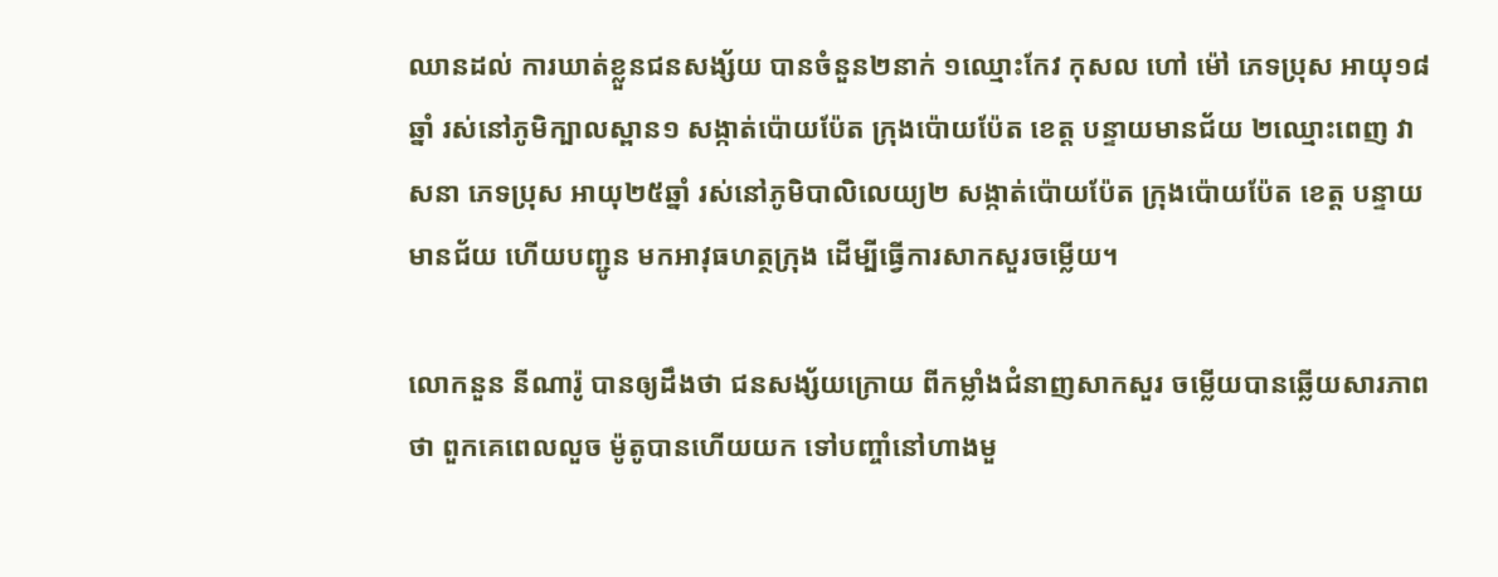ឈានដល់ ការឃាត់ខ្លួនជនសង្ស័យ បានចំនួន២នាក់ ១ឈ្មោះកែវ កុសល ហៅ ម៉ៅ ភេទប្រុស អាយុ១៨ឆ្នាំ រស់នៅភូមិក្បាលស្ពាន១ សង្កាត់ប៉ោយប៉ែត ក្រុងប៉ោយប៉ែត ខេត្ត បន្ទាយមានជ័យ ២ឈ្មោះពេញ វាសនា ភេទប្រុស អាយុ២៥ឆ្នាំ រស់នៅភូមិបាលិលេយ្យ២ សង្កាត់ប៉ោយប៉ែត ក្រុងប៉ោយប៉ែត ខេត្ត បន្ទាយមានជ័យ ហើយបញ្ជូន មកអាវុធហត្ថក្រុង ដើម្បីធ្វើការសាកសួរចម្លើយ។

លោកនួន នីណារ៉ូ បានឲ្យដឹងថា ជនសង្ស័យក្រោយ ពីកម្លាំងជំនាញសាកសួរ ចម្លើយបានឆ្លើយសារភាពថា ពួកគេពេលលួច ម៉ូតូបានហើយយក ទៅបញ្ចាំនៅហាងមួ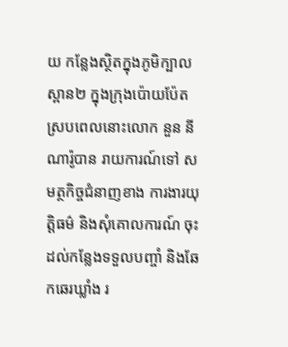យ កន្លែងស្ថិតក្នុងភូមិក្បាលស្ពាន២ ក្នុងក្រុងប៉ោយប៉ែត ស្របពេលនោះលោក នួន នីណារ៉ូបាន រាយការណ៍ទៅ សមត្ថកិច្ចជំនាញខាង ការងារយុត្តិធម៌ និងសុំគោលការណ៍ ចុះដល់កន្លែងទទួលបញ្ចាំ និងឆែកឆេរឃ្លាំង រ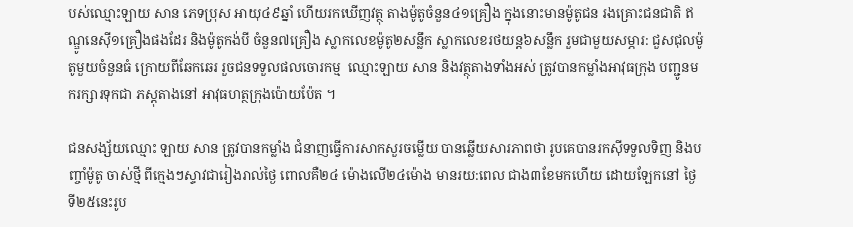បស់ឈ្មោះឡាយ សាន ភេទប្រុស អាយុ៤៩ឆ្នាំ ហើយរកឃើញវត្ថុ តាងម៉ូតូចំនួន៤១គ្រឿង ក្នុងនោះមានម៉ូតូជន រងគ្រោះជនជាតិ ឥណ្ឌូនេស៊ី១គ្រឿងផងដែរ និងម៉ូតូកង់បី ចំនួន៧គ្រឿង ស្លាកលេខម៉ូតូ២សន្លឹក ស្លាកលេខរថយន្ត៦សន្លឹក រួមជាមួយសម្ភារ: ជួសជុលម៉ូតូមួយចំនួនធំ ក្រោយពីឆែកឆេរ រួចជនទទួលផលចោរកម្ម  ឈ្មោះឡាយ សាន និងវត្ថុតាងទាំងអស់ ត្រូវបានកម្លាំងអាវុធក្រុង បញ្ជូនមករក្សារទុកជា ភស្ដុតាងនៅ អាវុធហត្ថក្រុងប៉ោយប៉ែត ។

ជនសង្ស័យឈ្មោះ ឡាយ សាន ត្រូវបានកម្លាំង ជំនាញធ្វើការសាកសួរចម្លើយ បានឆ្លើយសារភាពថា រូបគេបានរកស៊ីទទួលទិញ និងបញ្ចាំម៉ូតូ ចាស់ថ្មី ពីក្មេងៗស្ទាវជារៀងរាល់ថ្ងៃ ពោលគឺ២៤ ម៉ោងលើ២៤ម៉ោង មានរយ:ពេល ជាង៣ខែមកហើយ ដោយឡែកនៅ ថ្ងៃទី២៥នេះរូប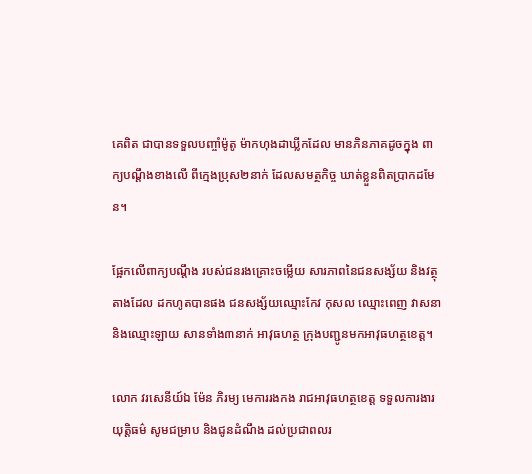គេពិត ជាបានទទួលបញ្ចាំម៉ូតូ ម៉ាកហុងដាឃ្លីកដែល មានភិនភាគដូចក្នុង ពាក្យបណ្ដឹងខាងលើ ពីក្មេងប្រុស២នាក់ ដែលសមត្ថកិច្ច ឃាត់ខ្លួនពិតប្រាកដមែន។

ផ្អែកលើពាក្យបណ្ដឹង របស់ជនរងគ្រោះចម្លើយ សារភាពនៃជនសង្ស័យ និងវត្ថុតាងដែល ដកហូតបានផង ជនសង្ស័យឈ្មោះកែវ កុសល ឈ្មោះពេញ វាសនា និងឈ្មោះឡាយ សានទាំង៣នាក់ អាវុធហត្ថ ក្រុងបញ្ជូនមកអាវុធហត្ថខេត្ត។

លោក វរសេនីយ៍ឯ ម៉ែន ភិរម្យ មេការរងកង រាជអាវុធហត្ថខេត្ត ទទួលការងារយុត្តិធម៌ សូមជម្រាប និងជូនដំណឹង ដល់ប្រជាពលរ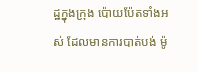ដ្ឋក្នុងក្រុង ប៉ោយប៉ែតទាំងអស់ ដែលមានការបាត់បង់ ម៉ូ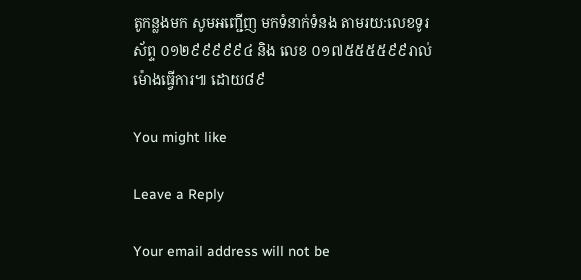តូកន្លងមក សូមអញ្ជើញ មកទំនាក់ទំនង តាមរយ:លេខទូរស័ព្ទ ០១២៩៩៩៩៩៤ និង លេខ ០១៧៥៥៥៥៩៩រាល់ម៉ោងធ្វើការ៕ ដោយ៨៩

You might like

Leave a Reply

Your email address will not be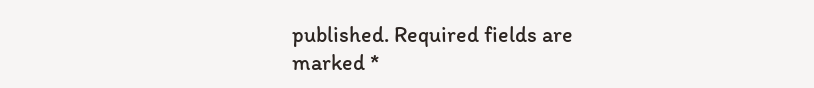published. Required fields are marked *